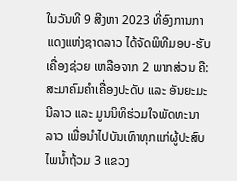ໃນວັນທີ 9 ສີງຫາ 2023 ທີ່ອົງການກາແດງແຫ່ງຊາດລາວ ໄດ້ຈັດພິທີມອບ-ຮັບເຄື່ອງຊ່ວຍ ເຫລືອຈາກ 2 ພາກສ່ວນ ຄື: ສະມາຄົມຄຳເຄື່ອງປະດັບ ແລະ ອັນຍະມະນີລາວ ແລະ ມູນນິທິຮ່ວມໃຈພັດທະນາລາວ ເພື່ອນຳໄປບັນເທົາທຸກແກ່ຜູ້ປະສົບໄພນ້ຳຖ້ວມ 3 ແຂວງ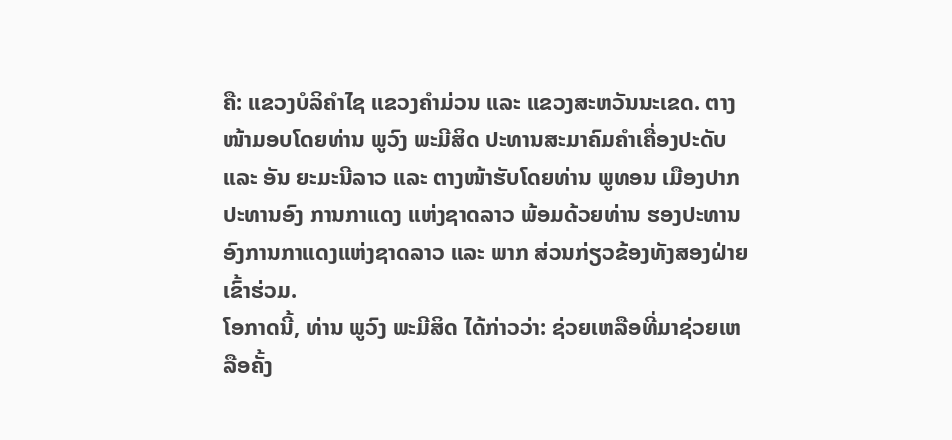ຄື: ແຂວງບໍລິຄຳໄຊ ແຂວງຄຳມ່ວນ ແລະ ແຂວງສະຫວັນນະເຂດ. ຕາງໜ້າມອບໂດຍທ່ານ ພູວົງ ພະມີສິດ ປະທານສະມາຄົມຄຳເຄື່ອງປະດັບ ແລະ ອັນ ຍະມະນີລາວ ແລະ ຕາງໜ້າຮັບໂດຍທ່ານ ພູທອນ ເມືອງປາກ ປະທານອົງ ການກາແດງ ແຫ່ງຊາດລາວ ພ້ອມດ້ວຍທ່ານ ຮອງປະທານອົງການກາແດງແຫ່ງຊາດລາວ ແລະ ພາກ ສ່ວນກ່ຽວຂ້ອງທັງສອງຝ່າຍ ເຂົ້າຮ່ວມ.
ໂອກາດນີ້, ທ່ານ ພູວົງ ພະມີສິດ ໄດ້ກ່າວວ່າ: ຊ່ວຍເຫລືອທີ່ມາຊ່ວຍເຫລືອຄັ້ງ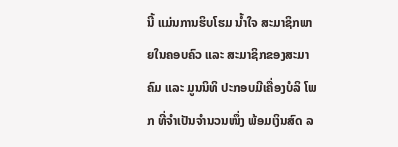ນີ້ ແມ່ນການຮິບໂຮມ ນ້ຳໃຈ ສະມາຊິກພາຍໃນຄອບຄົວ ແລະ ສະມາຊິກຂອງສະມາຄົມ ແລະ ມູນນິທິ ປະກອບມີເຄື່ອງບໍລິ ໂພກ ທີ່ຈຳເປັນຈຳນວນໜຶ່ງ ພ້ອມເງິນສົດ ລ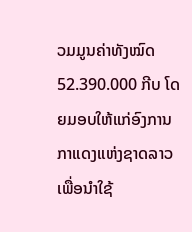ວມມູນຄ່າທັງໝົດ 52.390.000 ກີບ ໂດຍມອບໃຫ້ແກ່ອົງການກາແດງແຫ່ງຊາດລາວ ເພື່ອນຳໃຊ້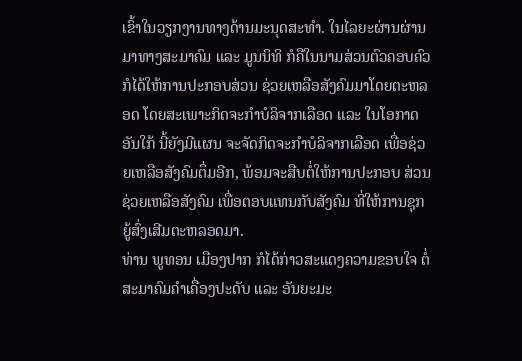ເຂົ້າໃນວຽກງານທາງດ້ານມະນຸດສະທຳ. ໃນໄລຍະຜ່ານຜ່ານມາທາງສະມາຄົມ ແລະ ມູນນິທິ ກໍຄືໃນນາມສ່ວນຕົວຄອບຄົວ ກໍໄດ້ໃຫ້ການປະກອບສ່ວນ ຊ່ວຍເຫລືອສັງຄົມມາໂດຍຕະຫລອດ ໂດຍສະເພາະກິດຈະກຳບໍລິຈາກເລືອດ ແລະ ໃນໂອກາດອັນໃກ້ ນີ້ຍັງມີແຜນ ຈະຈັດກິດຈະກຳບໍລິຈາກເລືອດ ເພື່ອຊ່ວຍເຫລືອສັງຄົມຕຶ່ມອີກ, ພ້ອມຈະສືບຕໍ່ໃຫ້ການປະກອບ ສ່ວນ ຊ່ວຍເຫລືອສັງຄົມ ເພື່ອຕອບແທນກັບສັງຄົມ ທີ່ໃຫ້ການຊຸກຍູ້ສົ່ງເສີມຕະຫລອດມາ.
ທ່ານ ພູທອນ ເມືອງປາກ ກໍໄດ້ກ່າວສະແດງຄວາມຂອບໃຈ ຕໍ່ສະມາຄົມຄຳເຄື່ອງປະດັບ ແລະ ອັນຍະມະ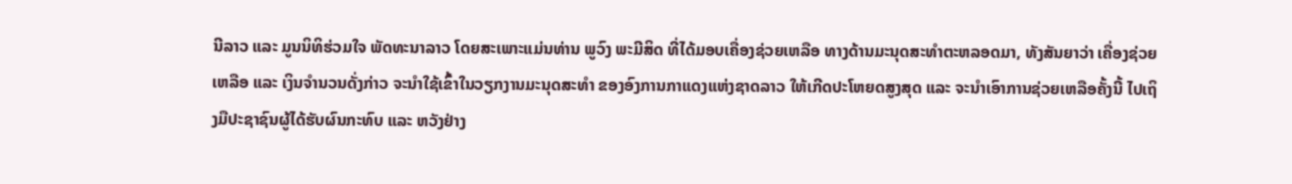ນີລາວ ແລະ ມູນນິທິຮ່ວມໃຈ ພັດທະນາລາວ ໂດຍສະເພາະແມ່ນທ່ານ ພູວົງ ພະມີສິດ ທີ່ໄດ້ມອບເຄື່ອງຊ່ວຍເຫລືອ ທາງດ້ານມະນຸດສະທຳຕະຫລອດມາ, ທັງສັນຍາວ່າ ເຄື່ອງຊ່ວຍເຫລືອ ແລະ ເງິນຈຳນວນດັ່ງກ່າວ ຈະນຳໃຊ້ເຂົ້າໃນວຽກງານມະນຸດສະທຳ ຂອງອົງການກາແດງແຫ່ງຊາດລາວ ໃຫ້ເກີດປະໂຫຍດສູງສຸດ ແລະ ຈະນຳເອົາການຊ່ວຍເຫລືອຄັ້ງນີ້ ໄປເຖິງມືປະຊາຊົນຜູ້ໄດ້ຮັບຜົນກະທົບ ແລະ ຫວັງຢ່າງ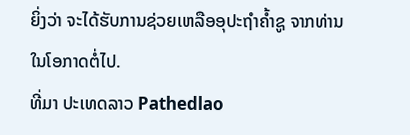ຍິ່ງວ່າ ຈະໄດ້ຮັບການຊ່ວຍເຫລືອອຸປະຖຳຄ້ຳຊູ ຈາກທ່ານໃນໂອກາດຕໍ່ໄປ.
ທີ່ມາ ປະເທດລາວ Pathedlao